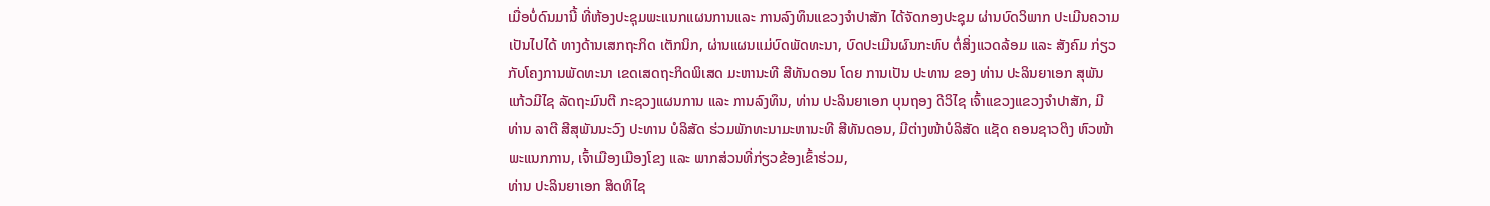ເມື່ອບໍ່ດົນມານີ້ ທີ່ຫ້ອງປະຊຸມພະແນກແຜນການແລະ ການລົງທຶນແຂວງຈຳປາສັກ ໄດ້ຈັດກອງປະຊຸມ ຜ່ານບົດວິພາກ ປະເມີນຄວາມເປັນໄປໄດ້ ທາງດ້ານເສກຖະກິດ ເຕັກນິກ, ຜ່ານແຜນແມ່ບົດພັດທະນາ, ບົດປະເມີນຜົນກະທົບ ຕໍ່ສິ່ງແວດລ້ອມ ແລະ ສັງຄົມ ກ່ຽວກັບໂຄງການພັດທະນາ ເຂດເສດຖະກິດພິເສດ ມະຫານະທີ ສີທັນດອນ ໂດຍ ການເປັນ ປະທານ ຂອງ ທ່ານ ປະລິນຍາເອກ ສຸພັນ ແກ້ວມີໄຊ ລັດຖະມົນຕີ ກະຊວງແຜນການ ແລະ ການລົງທຶນ, ທ່ານ ປະລິນຍາເອກ ບຸນຖອງ ດີວິໄຊ ເຈົ້າແຂວງແຂວງຈຳປາສັກ, ມີ ທ່ານ ລາຕີ ສີສຸພັນນະວົງ ປະທານ ບໍລິສັດ ຮ່ວມພັກທະນາມະຫານະທີ ສີທັນດອນ, ມີຕ່າງໜ້າບໍລິສັດ ແຊັດ ຄອນຊາວຕິງ ຫົວໜ້າພະແນກການ, ເຈົ້າເມືອງເມືອງໂຂງ ແລະ ພາກສ່ວນທີ່ກ່ຽວຂ້ອງເຂົ້າຮ່ວມ,
ທ່ານ ປະລິນຍາເອກ ສິດທິໄຊ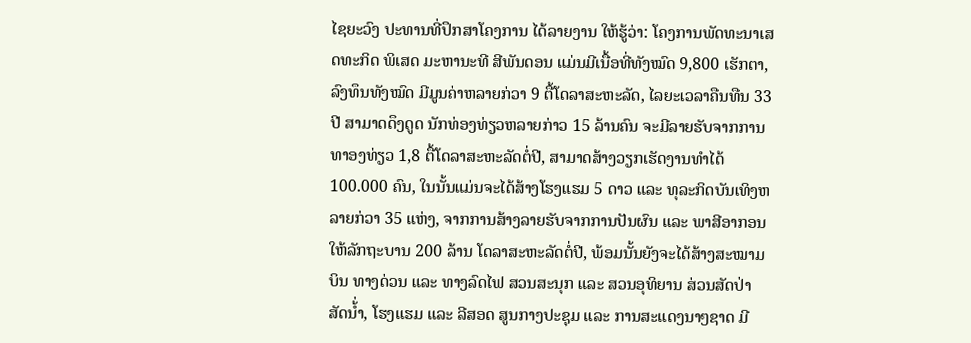ໄຊຍະວົງ ປະທານທີ່ປຶກສາໂຄງການ ໄດ້ລາຍງານ ໃຫ້ຮູ້ວ່າ: ໂຄງການພັດທະນາເສດທະກິດ ພິເສດ ມະຫານະທີ ສີພັນດອນ ແມ່ນມີເນື້ອທີ່ທັງໝົດ 9,800 ເຮັກຕາ, ລົງທຶນທັງໝົດ ມີມູນຄ່າຫລາຍກ່ວາ 9 ຕື້ໂດລາສະຫະລັດ, ໄລຍະເວລາຄືນທືນ 33 ປີ ສາມາດດຶງດູດ ນັກທ່ອງທ່ຽວຫລາຍກ່າວ 15 ລ້ານຄົນ ຈະມີລາຍຮັບຈາກການທາອງທ່ຽວ 1,8 ຕື້ໂດລາສະຫະລັດຕໍ່ປີ, ສາມາດສ້າງວຽກເຮັດງານທໍາໄດ້ 100.000 ຄົນ, ໃນນັ້ນແມ່ນຈະໄດ້ສ້າງໂຮງແຮມ 5 ດາວ ແລະ ທຸລະກິດບັນເທິງຫລາຍກ່ວາ 35 ແຫ່ງ, ຈາກການສ້າງລາຍຮັບຈາກການປັນຜົນ ແລະ ພາສີອາກອນໃຫ້ລັກຖະບານ 200 ລ້ານ ໂດລາສະຫະລັດຕໍ່ປີ, ພ້ອມນັ້ນຍັງຈະໄດ້ສ້າງສະໝາມບິນ ທາງດ່ວນ ແລະ ທາງລົດໄຟ ສວນສະນຸກ ແລະ ສວນອຸທິຍານ ສ່ວນສັດປ່າ ສັດນໍ້່າ, ໂຮງແຮມ ແລະ ລີສອດ ສູນກາງປະຊຸມ ແລະ ການສະແດງນາໆຊາດ ມີ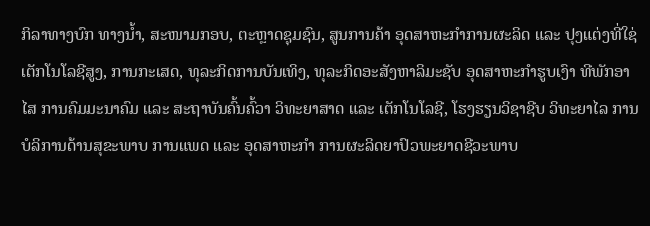ກິລາທາງບົກ ທາງນໍ້າ, ສະໜາມກອບ, ຕະຫຼາດຊຸມຊົນ, ສູນການຄ້າ ອຸດສາຫະກໍາການຜະລິດ ແລະ ປຸງແຕ່ງທີ່ໃຊ່ເຕັກໂນໂລຊີສູງ, ການກະເສດ, ທຸລະກິດການບັນເທິງ, ທຸລະກິດອະສັງຫາລິມະຊັບ ອຸດສາຫະກຳຮູບເງົາ ທີພັກອາໄສ ການຄົມມະນາຄົມ ແລະ ສະຖາບັນຄົ້ນຄົ້ວາ ວິທະຍາສາດ ແລະ ເຕັກໂນໂລຊີ, ໂຮງຮຽນວິຊາຊີບ ວິທະຍາໄລ ການບໍລິການດ້ານສຸຂະພາບ ການແພດ ແລະ ອຸດສາຫະກຳ ການຜະລິດຍາປົວພະຍາດຊີວະພາບ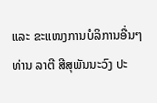ແລະ ຂະແໜງການບໍລິການອື່ນໆ
ທ່ານ ລາຕີ ສີສຸພັນນະວົງ ປະ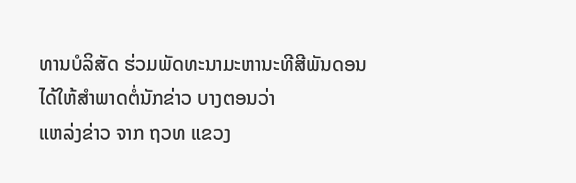ທານບໍລິສັດ ຮ່ວມພັດທະນາມະຫານະທີສີພັນດອນ ໄດ້ໃຫ້ສຳພາດຕໍ່ນັກຂ່າວ ບາງຕອນວ່າ
ແຫລ່ງຂ່າວ ຈາກ ຖວທ ແຂວງ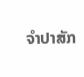ຈໍາປາສັກ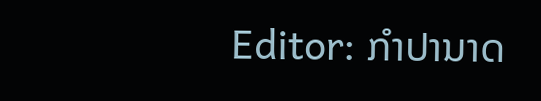Editor: ກຳປານາດ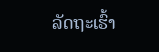ລັດຖະເຮົ້າ